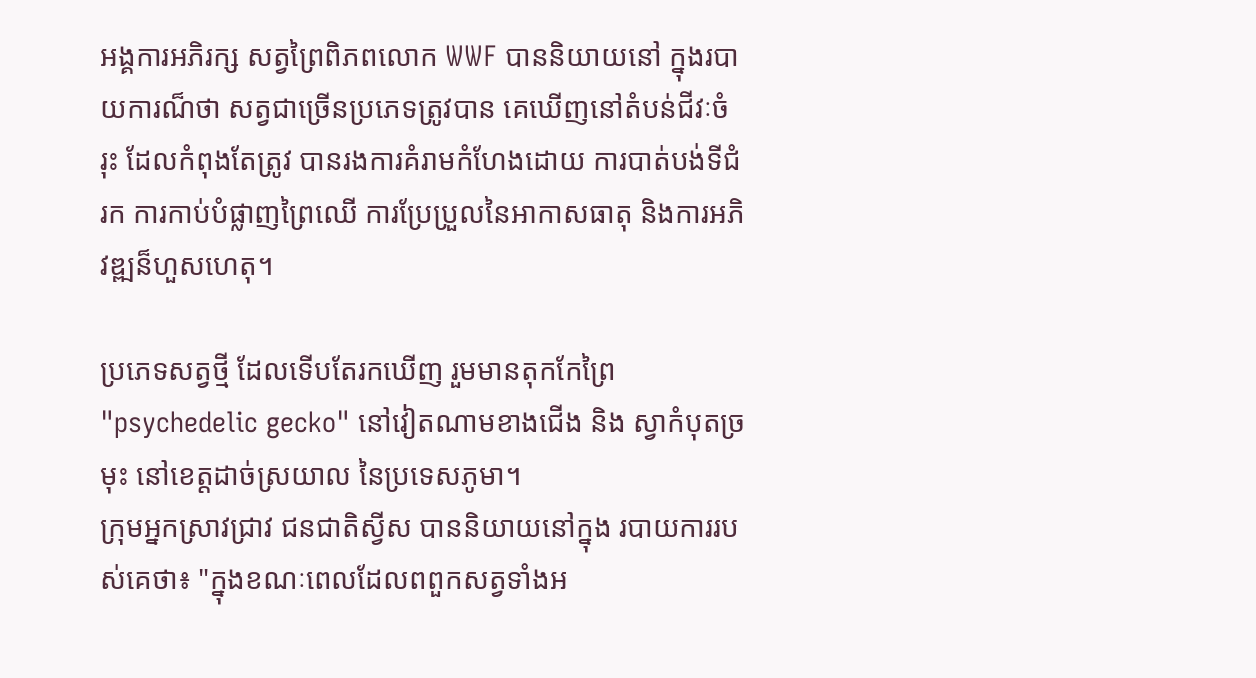អង្គការអភិរក្ស សត្វព្រៃពិភពលោក WWF បាននិយាយនៅ ក្នុងរបាយការណ៏ថា សត្វជាច្រើនប្រភេទត្រូវបាន គេឃើញនៅតំបន់ជីវៈចំរុះ ដែលកំពុងតែត្រូវ បានរងការគំរាមកំហែងដោយ ការបាត់បង់ទីជំរក ការកាប់បំផ្លាញព្រៃឈើ ការប្រែប្រួលនៃអាកាសធាតុ និងការអភិវឌ្ឍន៏ហួសហេតុ។

ប្រភេទសត្វថ្មី ដែលទើបតែរកឃើញ រួមមានតុកកែព្រៃ "psychedelic gecko" នៅវៀតណាមខាងជើង និង ស្វាកំបុតច្រមុះ នៅខេត្តដាច់ស្រយាល នៃប្រទេសភូមា។
ក្រុមអ្នកស្រាវជ្រាវ ជនជាតិស្វីស បាននិយាយនៅក្នុង របាយការរបស់គេថា៖ "ក្នុងខណៈពេលដែលពពួកសត្វទាំងអ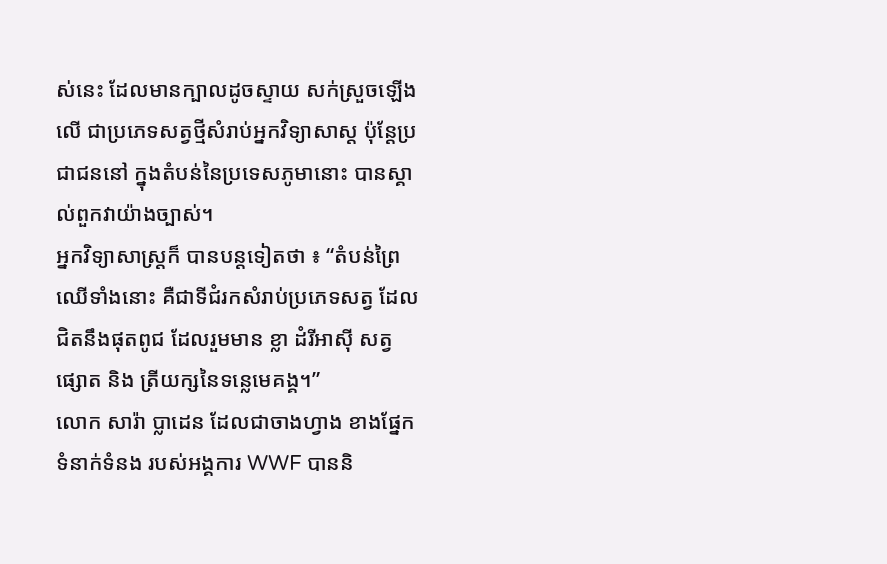ស់នេះ ដែលមានក្បាលដូចស្ទាយ សក់ស្រួចឡើងលើ ជាប្រភេទសត្វថ្មីសំរាប់អ្នកវិទ្យាសាស្ត ប៉ុន្តែប្រជាជននៅ ក្នុងតំបន់នៃប្រទេសភូមានោះ បានស្គាល់ពួកវាយ៉ាងច្បាស់។
អ្នកវិទ្យាសាស្រ្តក៏ បានបន្តទៀតថា ៖ “តំបន់ព្រៃឈើទាំងនោះ គឺជាទីជំរកសំរាប់ប្រភេទសត្វ ដែលជិតនឹងផុតពូជ ដែលរួមមាន ខ្លា ដំរីអាស៊ី សត្វផ្សោត និង ត្រីយក្សនៃទន្លេមេគង្គ។”
លោក សារ៉ា ប្លាដេន ដែលជាចាងហ្វាង ខាងផ្នែកទំនាក់ទំនង របស់អង្គការ WWF បាននិ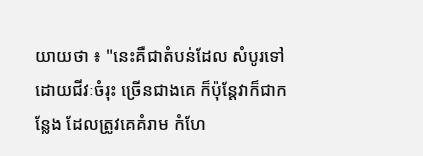យាយថា ៖ "នេះគឺជាតំបន់ដែល សំបូរទៅដោយជីវៈចំរុះ ច្រើនជាងគេ ក៏ប៉ុន្តែវាក៏ជាកន្លែង ដែលត្រូវគេគំរាម កំហែ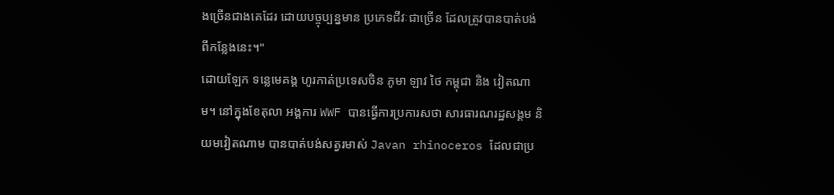ងច្រើនជាងគេដែរ ដោយបច្ចុប្បន្នមាន ប្រភេទជីវៈជាច្រើន ដែលត្រូវបានបាត់បង់ ពីកន្លែងនេះ។"
ដោយឡែក ទន្លេមេគង្គ ហូរកាត់ប្រទេសចិន ភូមា ឡាវ ថៃ កម្ពុជា និង វៀតណាម។ នៅក្នុងខែតុលា អង្គការ WWF បានធ្វើការប្រការសថា សារធារណរដ្ឋសង្គម និយមវៀតណាម បានបាត់បង់សត្វរមាស់ Javan rhinoceros ដែលជាប្រ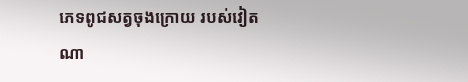ភេទពូជសត្វចុងក្រោយ របស់វៀតណា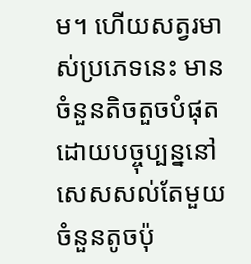ម។ ហើយសត្វរមាស់ប្រភេទនេះ មានចំនួនតិចតួចបំផុត ដោយបច្ចុប្បន្ននៅ សេសសល់តែមួយចំនួនតូចប៉ុ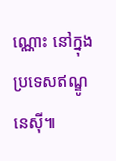ណ្ណោះ នៅក្នុងប្រទេសឥណ្ឌូនេស៊ី៕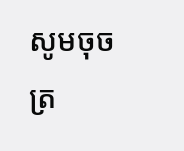សូមចុចត្រ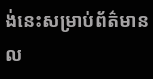ង់នេះសម្រាប់ព័ត៌មានល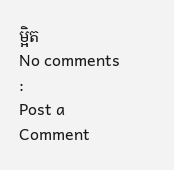ម្អិត
No comments :
Post a Comment